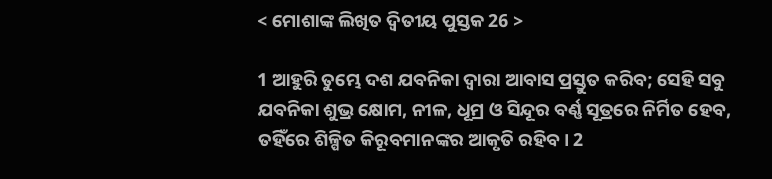< ମୋଶାଙ୍କ ଲିଖିତ ଦ୍ୱିତୀୟ ପୁସ୍ତକ 26 >

1 ଆହୁରି ତୁମ୍ଭେ ଦଶ ଯବନିକା ଦ୍ୱାରା ଆବାସ ପ୍ରସ୍ତୁତ କରିବ; ସେହି ସବୁ ଯବନିକା ଶୁଭ୍ର କ୍ଷୋମ, ନୀଳ, ଧୂମ୍ର ଓ ସିନ୍ଦୂର ବର୍ଣ୍ଣ ସୂତ୍ରରେ ନିର୍ମିତ ହେବ, ତହିଁରେ ଶିଳ୍ପିତ କିରୂବମାନଙ୍କର ଆକୃତି ରହିବ। 2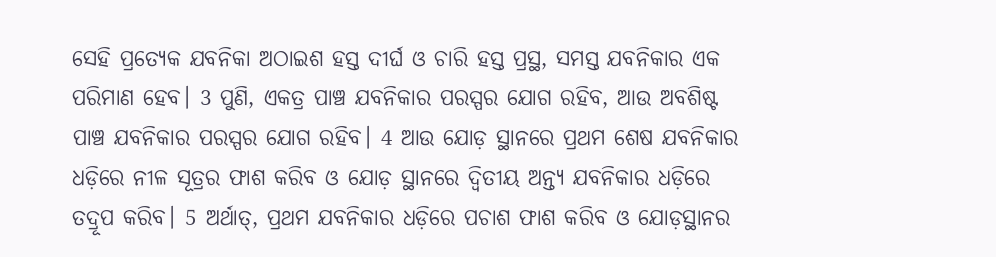ସେହି ପ୍ରତ୍ୟେକ ଯବନିକା ଅଠାଇଶ ହସ୍ତ ଦୀର୍ଘ ଓ ଚାରି ହସ୍ତ ପ୍ରସ୍ଥ, ସମସ୍ତ ଯବନିକାର ଏକ ପରିମାଣ ହେବ। 3 ପୁଣି, ଏକତ୍ର ପାଞ୍ଚ ଯବନିକାର ପରସ୍ପର ଯୋଗ ରହିବ, ଆଉ ଅବଶିଷ୍ଟ ପାଞ୍ଚ ଯବନିକାର ପରସ୍ପର ଯୋଗ ରହିବ। 4 ଆଉ ଯୋଡ଼ ସ୍ଥାନରେ ପ୍ରଥମ ଶେଷ ଯବନିକାର ଧଡ଼ିରେ ନୀଳ ସୂତ୍ରର ଫାଶ କରିବ ଓ ଯୋଡ଼ ସ୍ଥାନରେ ଦ୍ୱିତୀୟ ଅନ୍ତ୍ୟ ଯବନିକାର ଧଡ଼ିରେ ତଦ୍ରୂପ କରିବ। 5 ଅର୍ଥାତ୍‍, ପ୍ରଥମ ଯବନିକାର ଧଡ଼ିରେ ପଚାଶ ଫାଶ କରିବ ଓ ଯୋଡ଼ସ୍ଥାନର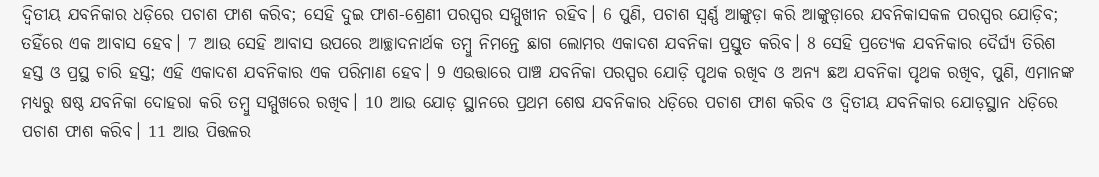ଦ୍ୱିତୀୟ ଯବନିକାର ଧଡ଼ିରେ ପଚାଶ ଫାଶ କରିବ; ସେହି ଦୁଇ ଫାଶ-ଶ୍ରେଣୀ ପରସ୍ପର ସମ୍ମୁଖୀନ ରହିବ। 6 ପୁଣି, ପଚାଶ ସ୍ୱର୍ଣ୍ଣ ଆଙ୍କୁଡ଼ା କରି ଆଙ୍କୁଡ଼ାରେ ଯବନିକାସକଳ ପରସ୍ପର ଯୋଡ଼ିବ; ତହିଁରେ ଏକ ଆବାସ ହେବ। 7 ଆଉ ସେହି ଆବାସ ଉପରେ ଆଚ୍ଛାଦନାର୍ଥକ ତମ୍ବୁ ନିମନ୍ତେ ଛାଗ ଲୋମର ଏକାଦଶ ଯବନିକା ପ୍ରସ୍ତୁତ କରିବ। 8 ସେହି ପ୍ରତ୍ୟେକ ଯବନିକାର ଦୈର୍ଘ୍ୟ ତିରିଶ ହସ୍ତ ଓ ପ୍ରସ୍ଥ ଚାରି ହସ୍ତ; ଏହି ଏକାଦଶ ଯବନିକାର ଏକ ପରିମାଣ ହେବ। 9 ଏଉତ୍ତାରେ ପାଞ୍ଚ ଯବନିକା ପରସ୍ପର ଯୋଡ଼ି ପୃଥକ ରଖିବ ଓ ଅନ୍ୟ ଛଅ ଯବନିକା ପୃଥକ ରଖିବ, ପୁଣି, ଏମାନଙ୍କ ମଧ୍ୟରୁ ଷଷ୍ଠ ଯବନିକା ଦୋହରା କରି ତମ୍ବୁ ସମ୍ମୁଖରେ ରଖିବ। 10 ଆଉ ଯୋଡ଼ ସ୍ଥାନରେ ପ୍ରଥମ ଶେଷ ଯବନିକାର ଧଡ଼ିରେ ପଚାଶ ଫାଶ କରିବ ଓ ଦ୍ୱିତୀୟ ଯବନିକାର ଯୋଡ଼ସ୍ଥାନ ଧଡ଼ିରେ ପଚାଶ ଫାଶ କରିବ। 11 ଆଉ ପିତ୍ତଳର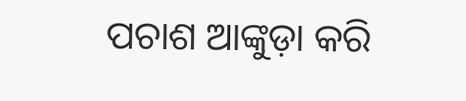ପଚାଶ ଆଙ୍କୁଡ଼ା କରି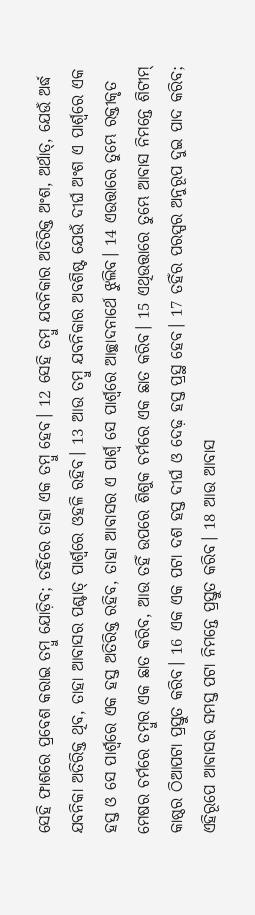ସେହି ଫାଶରେ ପ୍ରବେଶ କରାଇ ତମ୍ବୁ ଯୋଡ଼ିବ; ତହିଁରେ ତାହା ଏକ ତମ୍ବୁ ହେବ। 12 ସେହି ତମ୍ବୁ ଯବନିକାର ଅତିରିକ୍ତ ଅଂଶ, ଅର୍ଥାତ୍‍, ଯେଉଁ ଅର୍ଦ୍ଧ ଯବନିକା ଅତିରିକ୍ତ ଥିବ, ତାହା ଆବାସର ପଶ୍ଚାତ୍‍ ପାର୍ଶ୍ୱରେ ଓହଳି ରହିବ। 13 ଆଉ ତମ୍ବୁ ଯବନିକାର ଅବଶିଷ୍ଟ ଯେଉଁ ଦୀର୍ଘ ଅଂଶ ଏ ପାର୍ଶ୍ୱରେ ଏକ ହସ୍ତ ଓ ସେ ପାର୍ଶ୍ୱରେ ଏକ ହସ୍ତ ଅତିରିକ୍ତ ରହିବ, ତାହା ଆବାସର ଏ ପାର୍ଶ୍ୱ ସେ ପାର୍ଶ୍ୱରେ ଆଚ୍ଛାଦନାର୍ଥେ ଝୁଲିବ। 14 ଏଉତ୍ତାରେ ତୁମ୍ଭେ ରକ୍ତୀକୃତ ମେଷର ଚର୍ମରେ ତମ୍ବୁର ଏକ ଛାତ କରିବ, ଆଉ ତହିଁ ଉପରେ ଶିଶୁକ ଚର୍ମରେ ଏକ ଛାତ କରିବ। 15 ଏଥିଉତ୍ତାରେ ତୁମ୍ଭେ ଆବାସ ନିମନ୍ତେ ଶିଟୀମ୍‍ କାଷ୍ଠର ଠିଆପଟା ପ୍ରସ୍ତୁତ କରିବ। 16 ଏକ ଏକ ପଟା ଦଶ ହସ୍ତ ଦୀର୍ଘ ଓ ଦେଢ଼ ହସ୍ତ ପ୍ରସ୍ଥ ହେବ। 17 ତହିଁର ପରସ୍ପର ଅନୁରୂପ ଦୁଇ ପାଦ କରିବ; ଏହିରୂପେ ଆବାସର ସମସ୍ତ ପଟା ନିମନ୍ତେ ପ୍ରସ୍ତୁତ କରିବ। 18 ଆଉ ଆବାସ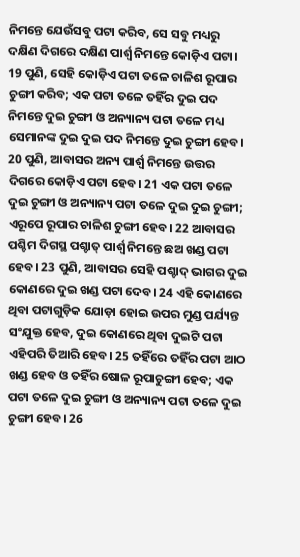ନିମନ୍ତେ ଯେଉଁସବୁ ପଟା କରିବ, ସେ ସବୁ ମଧ୍ୟରୁ ଦକ୍ଷିଣ ଦିଗରେ ଦକ୍ଷିଣ ପାର୍ଶ୍ୱ ନିମନ୍ତେ କୋଡ଼ିଏ ପଟା। 19 ପୁଣି, ସେହି କୋଡ଼ିଏ ପଟା ତଳେ ଚାଳିଶ ରୂପାର ଚୁଙ୍ଗୀ କରିବ; ଏକ ପଟା ତଳେ ତହିଁର ଦୁଇ ପଦ ନିମନ୍ତେ ଦୁଇ ଚୁଙ୍ଗୀ ଓ ଅନ୍ୟାନ୍ୟ ପଟା ତଳେ ମଧ୍ୟ ସେମାନଙ୍କ ଦୁଇ ଦୁଇ ପଦ ନିମନ୍ତେ ଦୁଇ ଚୁଙ୍ଗୀ ହେବ। 20 ପୁଣି, ଆବାସର ଅନ୍ୟ ପାର୍ଶ୍ୱ ନିମନ୍ତେ ଉତ୍ତର ଦିଗରେ କୋଡ଼ିଏ ପଟା ହେବ। 21 ଏକ ପଟା ତଳେ ଦୁଇ ଚୁଙ୍ଗୀ ଓ ଅନ୍ୟାନ୍ୟ ପଟା ତଳେ ଦୁଇ ଦୁଇ ଚୁଙ୍ଗୀ; ଏରୂପେ ରୂପାର ଚାଳିଶ ଚୁଙ୍ଗୀ ହେବ। 22 ଆବାସର ପଶ୍ଚିମ ଦିଗସ୍ଥ ପଶ୍ଚାତ୍‍ ପାର୍ଶ୍ୱ ନିମନ୍ତେ ଛଅ ଖଣ୍ଡ ପଟା ହେବ। 23 ପୁଣି, ଆବାସର ସେହି ପଶ୍ଚାଦ୍‍ ଭାଗର ଦୁଇ କୋଣରେ ଦୁଇ ଖଣ୍ଡ ପଟା ଦେବ। 24 ଏହି କୋଣରେ ଥିବା ପଟାଗୁଡ଼ିକ ଯୋଡ଼ା ହୋଇ ଉପର ମୁଣ୍ଡ ପର୍ଯ୍ୟନ୍ତ ସଂଯୁକ୍ତ ହେବ, ଦୁଇ କୋଣରେ ଥିବା ଦୁଇଟି ପଟା ଏହିପରି ତିଆରି ହେବ। 25 ତହିଁରେ ତହିଁର ପଟା ଆଠ ଖଣ୍ଡ ହେବ ଓ ତହିଁର ଷୋଳ ରୂପାଚୁଙ୍ଗୀ ହେବ; ଏକ ପଟା ତଳେ ଦୁଇ ଚୁଙ୍ଗୀ ଓ ଅନ୍ୟାନ୍ୟ ପଟା ତଳେ ଦୁଇ ଚୁଙ୍ଗୀ ହେବ। 26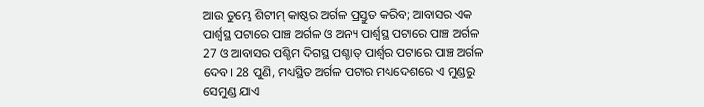ଆଉ ତୁମ୍ଭେ ଶିଟୀମ୍‍ କାଷ୍ଠର ଅର୍ଗଳ ପ୍ରସ୍ତୁତ କରିବ; ଆବାସର ଏକ ପାର୍ଶ୍ୱସ୍ଥ ପଟାରେ ପାଞ୍ଚ ଅର୍ଗଳ ଓ ଅନ୍ୟ ପାର୍ଶ୍ୱସ୍ଥ ପଟାରେ ପାଞ୍ଚ ଅର୍ଗଳ 27 ଓ ଆବାସର ପଶ୍ଚିମ ଦିଗସ୍ଥ ପଶ୍ଚାତ୍‍ ପାର୍ଶ୍ୱର ପଟାରେ ପାଞ୍ଚ ଅର୍ଗଳ ଦେବ। 28 ପୁଣି, ମଧ୍ୟସ୍ଥିତ ଅର୍ଗଳ ପଟାର ମଧ୍ୟଦେଶରେ ଏ ମୁଣ୍ଡରୁ ସେମୁଣ୍ଡ ଯାଏ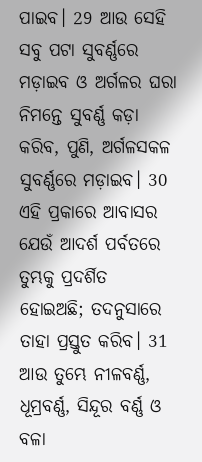ପାଇବ। 29 ଆଉ ସେହି ସବୁ ପଟା ସୁବର୍ଣ୍ଣରେ ମଡ଼ାଇବ ଓ ଅର୍ଗଳର ଘରା ନିମନ୍ତେ ସୁବର୍ଣ୍ଣ କଡ଼ା କରିବ, ପୁଣି, ଅର୍ଗଳସକଳ ସୁବର୍ଣ୍ଣରେ ମଡ଼ାଇବ। 30 ଏହି ପ୍ରକାରେ ଆବାସର ଯେଉଁ ଆଦର୍ଶ ପର୍ବତରେ ତୁମ୍ଭକୁ ପ୍ରଦର୍ଶିତ ହୋଇଅଛି; ତଦନୁସାରେ ତାହା ପ୍ରସ୍ତୁତ କରିବ। 31 ଆଉ ତୁମ୍ଭେ ନୀଳବର୍ଣ୍ଣ, ଧୂମ୍ରବର୍ଣ୍ଣ, ସିନ୍ଦୂର ବର୍ଣ୍ଣ ଓ ବଳା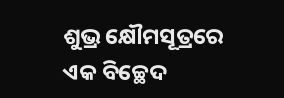ଶୁଭ୍ର କ୍ଷୌମସୂତ୍ରରେ ଏକ ବିଚ୍ଛେଦ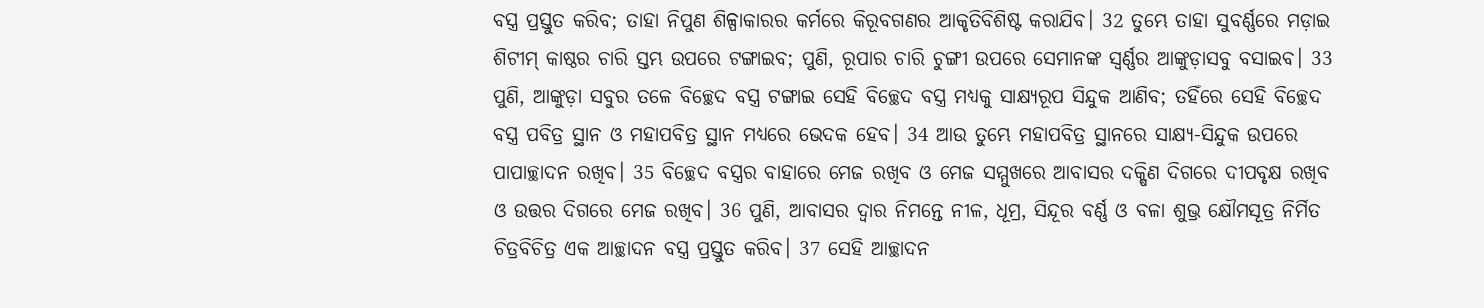ବସ୍ତ୍ର ପ୍ରସ୍ତୁତ କରିବ; ତାହା ନିପୁଣ ଶିଳ୍ପାକାରର କର୍ମରେ କିରୂବଗଣର ଆକୃତିବିଶିଷ୍ଟ କରାଯିବ। 32 ତୁମ୍ଭେ ତାହା ସୁବର୍ଣ୍ଣରେ ମଡ଼ାଇ ଶିଟୀମ୍‍ କାଷ୍ଠର ଚାରି ସ୍ତମ୍ଭ ଉପରେ ଟଙ୍ଗାଇବ; ପୁଣି, ରୂପାର ଚାରି ଚୁଙ୍ଗୀ ଉପରେ ସେମାନଙ୍କ ସ୍ୱର୍ଣ୍ଣର ଆଙ୍କୁଡ଼ାସବୁ ବସାଇବ। 33 ପୁଣି, ଆଙ୍କୁଡ଼ା ସବୁର ତଳେ ବିଚ୍ଛେଦ ବସ୍ତ୍ର ଟଙ୍ଗାଇ ସେହି ବିଚ୍ଛେଦ ବସ୍ତ୍ର ମଧ୍ୟକୁ ସାକ୍ଷ୍ୟରୂପ ସିନ୍ଦୁକ ଆଣିବ; ତହିଁରେ ସେହି ବିଚ୍ଛେଦ ବସ୍ତ୍ର ପବିତ୍ର ସ୍ଥାନ ଓ ମହାପବିତ୍ର ସ୍ଥାନ ମଧ୍ୟରେ ଭେଦକ ହେବ। 34 ଆଉ ତୁମ୍ଭେ ମହାପବିତ୍ର ସ୍ଥାନରେ ସାକ୍ଷ୍ୟ-ସିନ୍ଦୁକ ଉପରେ ପାପାଚ୍ଛାଦନ ରଖିବ। 35 ବିଚ୍ଛେଦ ବସ୍ତ୍ରର ବାହାରେ ମେଜ ରଖିବ ଓ ମେଜ ସମ୍ମୁଖରେ ଆବାସର ଦକ୍ଷିଣ ଦିଗରେ ଦୀପବୃକ୍ଷ ରଖିବ ଓ ଉତ୍ତର ଦିଗରେ ମେଜ ରଖିବ। 36 ପୁଣି, ଆବାସର ଦ୍ୱାର ନିମନ୍ତେ ନୀଳ, ଧୂମ୍ର, ସିନ୍ଦୂର ବର୍ଣ୍ଣ ଓ ବଳା ଶୁଭ୍ର କ୍ଷୌମସୂତ୍ର ନିର୍ମିତ ଚିତ୍ରବିଚିତ୍ର ଏକ ଆଚ୍ଛାଦନ ବସ୍ତ୍ର ପ୍ରସ୍ତୁତ କରିବ। 37 ସେହି ଆଚ୍ଛାଦନ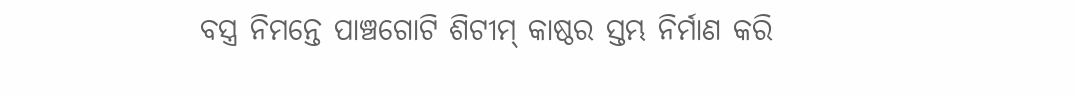ବସ୍ତ୍ର ନିମନ୍ତେ ପାଞ୍ଚଗୋଟି ଶିଟୀମ୍‍ କାଷ୍ଠର ସ୍ତମ୍ଭ ନିର୍ମାଣ କରି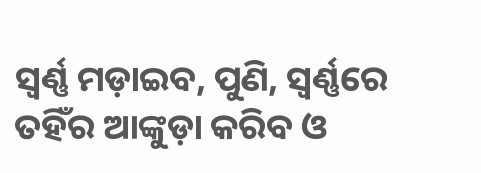ସ୍ୱର୍ଣ୍ଣ ମଡ଼ାଇବ, ପୁଣି, ସ୍ୱର୍ଣ୍ଣରେ ତହିଁର ଆଙ୍କୁଡ଼ା କରିବ ଓ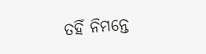ତହିଁ ନିମନ୍ତେ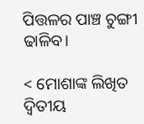ପିତ୍ତଳର ପାଞ୍ଚ ଚୁଙ୍ଗୀ ଢାଳିବ।

< ମୋଶାଙ୍କ ଲିଖିତ ଦ୍ୱିତୀୟ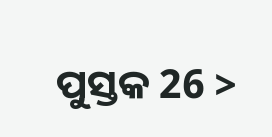ପୁସ୍ତକ 26 >